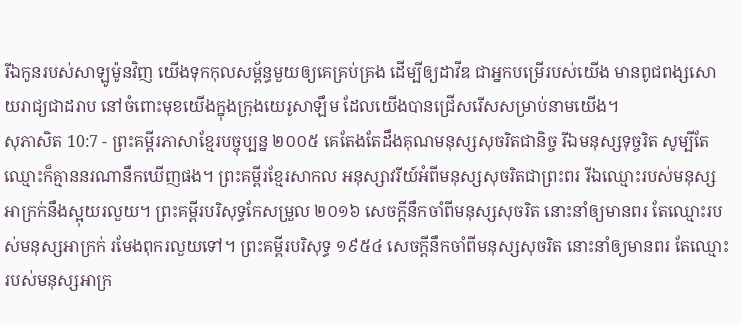រីឯកូនរបស់សាឡូម៉ូនវិញ យើងទុកកុលសម្ព័ន្ធមួយឲ្យគេគ្រប់គ្រង ដើម្បីឲ្យដាវីឌ ជាអ្នកបម្រើរបស់យើង មានពូជពង្សសោយរាជ្យជាដរាប នៅចំពោះមុខយើងក្នុងក្រុងយេរូសាឡឹម ដែលយើងបានជ្រើសរើសសម្រាប់នាមយើង។
សុភាសិត 10:7 - ព្រះគម្ពីរភាសាខ្មែរបច្ចុប្បន្ន ២០០៥ គេតែងតែដឹងគុណមនុស្សសុចរិតជានិច្ច រីឯមនុស្សទុច្ចរិត សូម្បីតែឈ្មោះក៏គ្មាននរណានឹកឃើញផង។ ព្រះគម្ពីរខ្មែរសាកល អនុស្សាវរីយ៍អំពីមនុស្សសុចរិតជាព្រះពរ រីឯឈ្មោះរបស់មនុស្សអាក្រក់នឹងស្អុយរលួយ។ ព្រះគម្ពីរបរិសុទ្ធកែសម្រួល ២០១៦ សេចក្ដីនឹកចាំពីមនុស្សសុចរិត នោះនាំឲ្យមានពរ តែឈ្មោះរបស់មនុស្សអាក្រក់ រមែងពុករលួយទៅ។ ព្រះគម្ពីរបរិសុទ្ធ ១៩៥៤ សេចក្ដីនឹកចាំពីមនុស្សសុចរិត នោះនាំឲ្យមានពរ តែឈ្មោះរបស់មនុស្សអាក្រ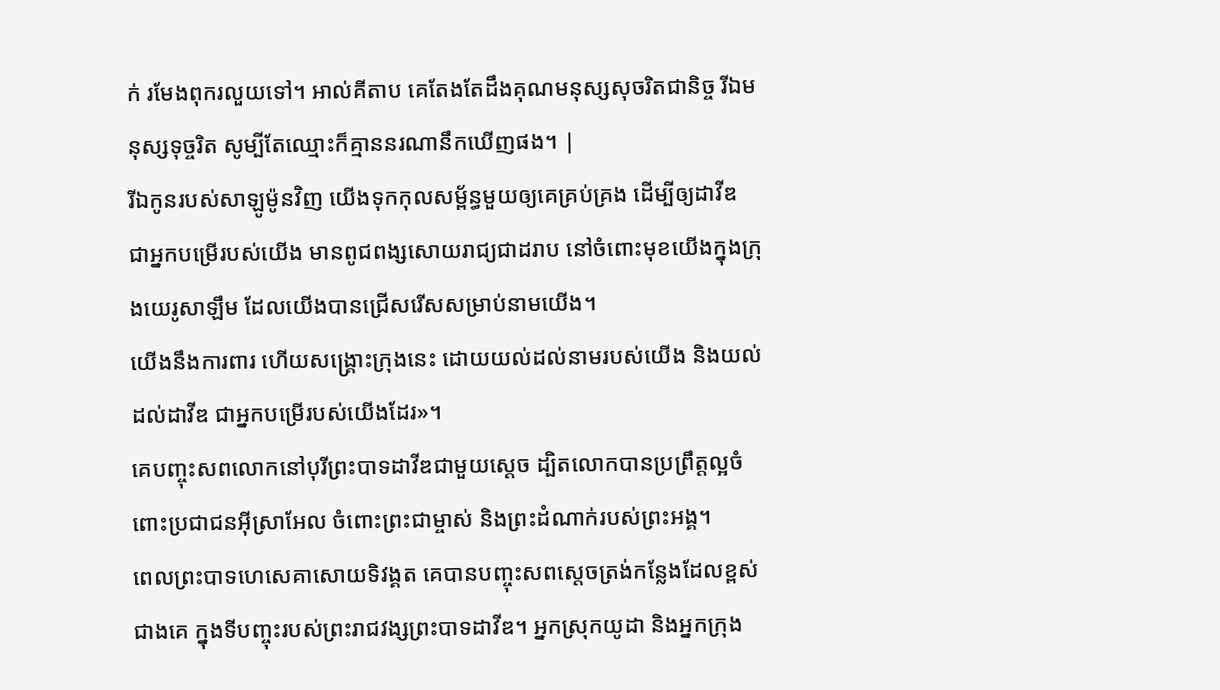ក់ រមែងពុករលួយទៅ។ អាល់គីតាប គេតែងតែដឹងគុណមនុស្សសុចរិតជានិច្ច រីឯមនុស្សទុច្ចរិត សូម្បីតែឈ្មោះក៏គ្មាននរណានឹកឃើញផង។ |
រីឯកូនរបស់សាឡូម៉ូនវិញ យើងទុកកុលសម្ព័ន្ធមួយឲ្យគេគ្រប់គ្រង ដើម្បីឲ្យដាវីឌ ជាអ្នកបម្រើរបស់យើង មានពូជពង្សសោយរាជ្យជាដរាប នៅចំពោះមុខយើងក្នុងក្រុងយេរូសាឡឹម ដែលយើងបានជ្រើសរើសសម្រាប់នាមយើង។
យើងនឹងការពារ ហើយសង្គ្រោះក្រុងនេះ ដោយយល់ដល់នាមរបស់យើង និងយល់ដល់ដាវីឌ ជាអ្នកបម្រើរបស់យើងដែរ»។
គេបញ្ចុះសពលោកនៅបុរីព្រះបាទដាវីឌជាមួយស្ដេច ដ្បិតលោកបានប្រព្រឹត្តល្អចំពោះប្រជាជនអ៊ីស្រាអែល ចំពោះព្រះជាម្ចាស់ និងព្រះដំណាក់របស់ព្រះអង្គ។
ពេលព្រះបាទហេសេគាសោយទិវង្គត គេបានបញ្ចុះសពស្ដេចត្រង់កន្លែងដែលខ្ពស់ជាងគេ ក្នុងទីបញ្ចុះរបស់ព្រះរាជវង្សព្រះបាទដាវីឌ។ អ្នកស្រុកយូដា និងអ្នកក្រុង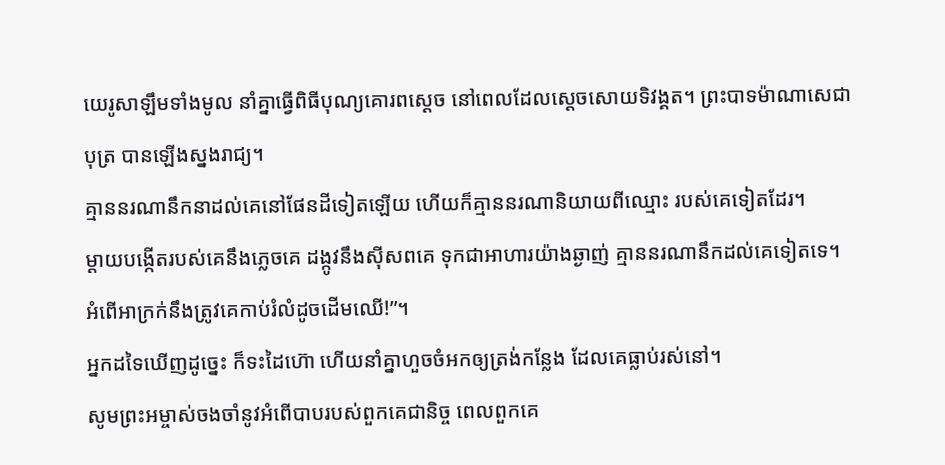យេរូសាឡឹមទាំងមូល នាំគ្នាធ្វើពិធីបុណ្យគោរពស្ដេច នៅពេលដែលស្ដេចសោយទិវង្គត។ ព្រះបាទម៉ាណាសេជាបុត្រ បានឡើងស្នងរាជ្យ។
គ្មាននរណានឹកនាដល់គេនៅផែនដីទៀតឡើយ ហើយក៏គ្មាននរណានិយាយពីឈ្មោះ របស់គេទៀតដែរ។
ម្ដាយបង្កើតរបស់គេនឹងភ្លេចគេ ដង្កូវនឹងស៊ីសពគេ ទុកជាអាហារយ៉ាងឆ្ងាញ់ គ្មាននរណានឹកដល់គេទៀតទេ។ អំពើអាក្រក់នឹងត្រូវគេកាប់រំលំដូចដើមឈើ!”។
អ្នកដទៃឃើញដូច្នេះ ក៏ទះដៃហ៊ោ ហើយនាំគ្នាហួចចំអកឲ្យត្រង់កន្លែង ដែលគេធ្លាប់រស់នៅ។
សូមព្រះអម្ចាស់ចងចាំនូវអំពើបាបរបស់ពួកគេជានិច្ច ពេលពួកគេ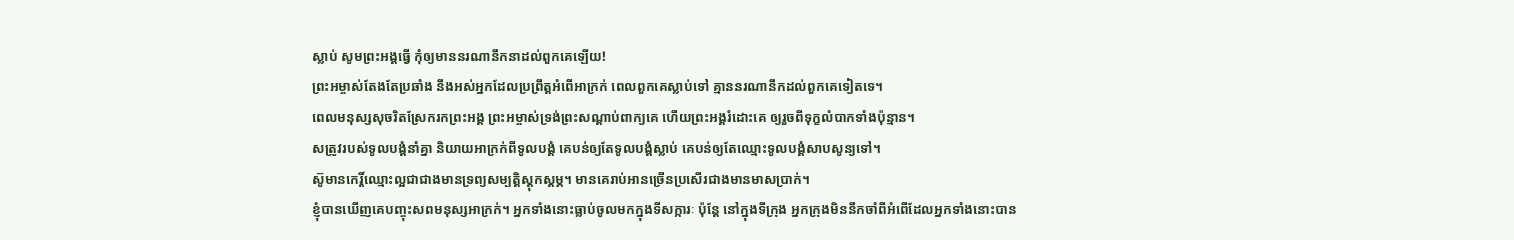ស្លាប់ សូមព្រះអង្គធ្វើ កុំឲ្យមាននរណានឹកនាដល់ពួកគេឡើយ!
ព្រះអម្ចាស់តែងតែប្រឆាំង នឹងអស់អ្នកដែលប្រព្រឹត្តអំពើអាក្រក់ ពេលពួកគេស្លាប់ទៅ គ្មាននរណានឹកដល់ពួកគេទៀតទេ។
ពេលមនុស្សសុចរិតស្រែករកព្រះអង្គ ព្រះអម្ចាស់ទ្រង់ព្រះសណ្ដាប់ពាក្យគេ ហើយព្រះអង្គរំដោះគេ ឲ្យរួចពីទុក្ខលំបាកទាំងប៉ុន្មាន។
សត្រូវរបស់ទូលបង្គំនាំគ្នា និយាយអាក្រក់ពីទូលបង្គំ គេបន់ឲ្យតែទូលបង្គំស្លាប់ គេបន់ឲ្យតែឈ្មោះទូលបង្គំសាបសូន្យទៅ។
ស៊ូមានកេរ្តិ៍ឈ្មោះល្អជាជាងមានទ្រព្យសម្បត្តិស្ដុកស្ដម្ភ។ មានគេរាប់អានច្រើនប្រសើរជាងមានមាសប្រាក់។
ខ្ញុំបានឃើញគេបញ្ចុះសពមនុស្សអាក្រក់។ អ្នកទាំងនោះធ្លាប់ចូលមកក្នុងទីសក្ការៈ ប៉ុន្តែ នៅក្នុងទីក្រុង អ្នកក្រុងមិននឹកចាំពីអំពើដែលអ្នកទាំងនោះបាន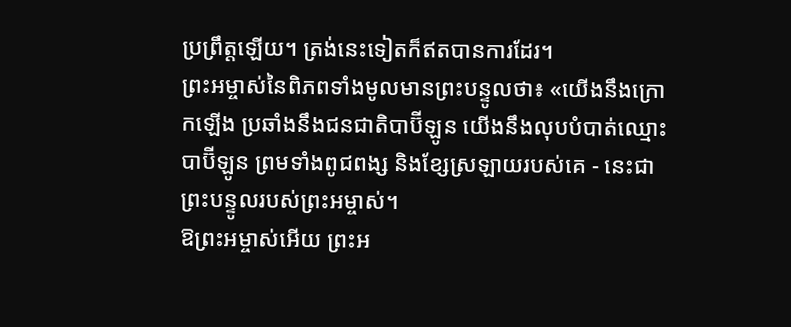ប្រព្រឹត្តឡើយ។ ត្រង់នេះទៀតក៏ឥតបានការដែរ។
ព្រះអម្ចាស់នៃពិភពទាំងមូលមានព្រះបន្ទូលថា៖ «យើងនឹងក្រោកឡើង ប្រឆាំងនឹងជនជាតិបាប៊ីឡូន យើងនឹងលុបបំបាត់ឈ្មោះបាប៊ីឡូន ព្រមទាំងពូជពង្ស និងខ្សែស្រឡាយរបស់គេ - នេះជាព្រះបន្ទូលរបស់ព្រះអម្ចាស់។
ឱព្រះអម្ចាស់អើយ ព្រះអ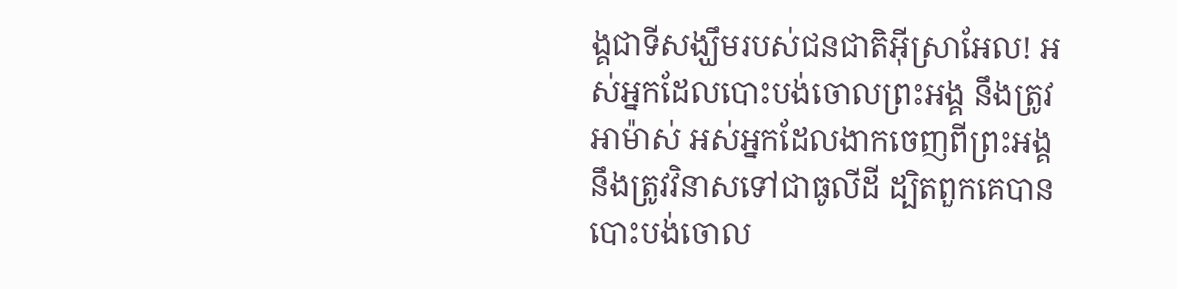ង្គជាទីសង្ឃឹមរបស់ជនជាតិអ៊ីស្រាអែល! អស់អ្នកដែលបោះបង់ចោលព្រះអង្គ នឹងត្រូវអាម៉ាស់ អស់អ្នកដែលងាកចេញពីព្រះអង្គ នឹងត្រូវវិនាសទៅជាធូលីដី ដ្បិតពួកគេបានបោះបង់ចោល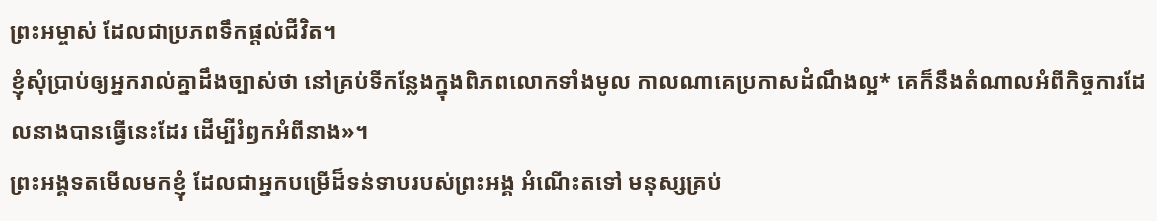ព្រះអម្ចាស់ ដែលជាប្រភពទឹកផ្ដល់ជីវិត។
ខ្ញុំសុំប្រាប់ឲ្យអ្នករាល់គ្នាដឹងច្បាស់ថា នៅគ្រប់ទីកន្លែងក្នុងពិភពលោកទាំងមូល កាលណាគេប្រកាសដំណឹងល្អ* គេក៏នឹងតំណាលអំពីកិច្ចការដែលនាងបានធ្វើនេះដែរ ដើម្បីរំឭកអំពីនាង»។
ព្រះអង្គទតមើលមកខ្ញុំ ដែលជាអ្នកបម្រើដ៏ទន់ទាបរបស់ព្រះអង្គ អំណើះតទៅ មនុស្សគ្រប់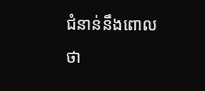ជំនាន់នឹងពោលថា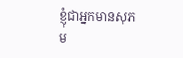ខ្ញុំជាអ្នកមានសុភម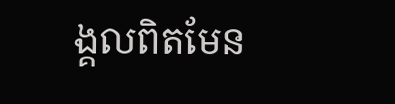ង្គលពិតមែន